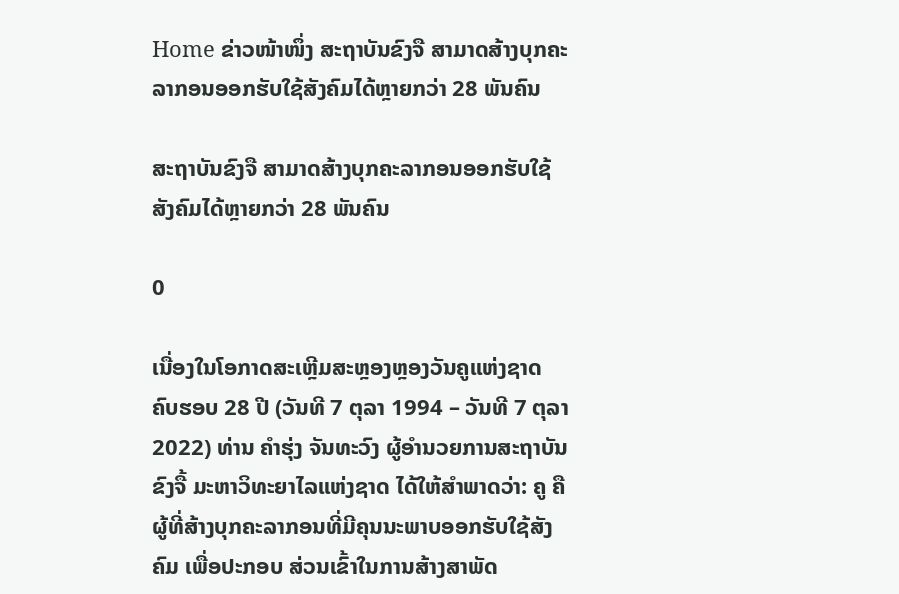Home ຂ່າວໜ້າໜຶ່ງ ສະຖາບັນຂົງຈື ສາມາດສ້າງບຸກຄະລາກອນອອກຮັບໃຊ້ສັງຄົມໄດ້ຫຼາຍກວ່າ 28 ພັນຄົນ

ສະຖາບັນຂົງຈື ສາມາດສ້າງບຸກຄະລາກອນອອກຮັບໃຊ້ສັງຄົມໄດ້ຫຼາຍກວ່າ 28 ພັນຄົນ

0

ເນື່ອງໃນໂອກາດສະເຫຼີມສະຫຼອງຫຼອງວັນຄູແຫ່ງຊາດ ຄົບຮອບ 28 ປີ (ວັນທີ 7 ຕຸລາ 1994 – ວັນທີ 7 ຕຸລາ 2022) ທ່ານ ຄຳຮຸ່ງ ຈັນທະວົງ ຜູ້ອຳນວຍການສະຖາບັນຂົງຈື້ ມະຫາວິທະຍາໄລແຫ່ງຊາດ ໄດ້ໃຫ້ສຳພາດວ່າ: ຄູ ຄືຜູ້ທີ່ສ້າງບຸກຄະລາກອນທີ່ມີຄຸນນະພາບອອກຮັບໃຊ້ສັງຄົມ ເພື່ອປະກອບ ສ່ວນເຂົ້າໃນການສ້າງສາພັດ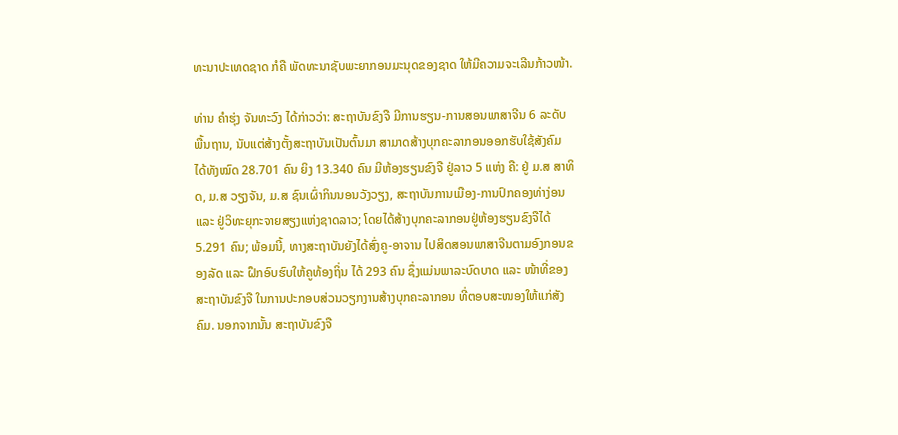ທະນາປະເທດຊາດ ກໍຄື ພັດທະນາຊັບພະຍາກອນມະນຸດຂອງຊາດ ໃຫ້ມີຄວາມຈະເລີນກ້າວໜ້າ.

ທ່ານ ຄຳຮຸ່ງ ຈັນທະວົງ ໄດ້ກ່າວວ່າ: ສະຖາບັນຂົງຈື ມີການຮຽນ-ການສອນພາສາຈີນ 6 ລະດັບພື້ນຖານ, ນັບແຕ່ສ້າງຕັ້ງສະຖາບັນເປັນຕົ້ນມາ ສາມາດສ້າງບຸກຄະລາກອນອອກຮັບໃຊ້ສັງຄົມ ໄດ້ທັງໝົດ 28.701 ຄົນ ຍິງ 13.340 ຄົນ ມີຫ້ອງຮຽນຂົງຈື ຢູ່ລາວ 5 ແຫ່ງ ຄື: ຢູ່ ມ.ສ ສາທິດ, ມ.ສ ວຽງຈັນ, ມ.ສ ຊົນເຜົ່າກິນນອນວັງວຽງ, ສະຖາບັນການເມືອງ-ການປົກຄອງທ່າງ່ອນ ແລະ ຢູ່ວິທະຍຸກະຈາຍສຽງແຫ່ງຊາດລາວ; ໂດຍໄດ້ສ້າງບຸກຄະລາກອນຢູ່ຫ້ອງຮຽນຂົງຈືໄດ້ 5.291 ຄົນ; ພ້ອມນີ້, ທາງສະຖາບັນຍັງໄດ້ສົ່ງຄູ-ອາຈານ ໄປສິດສອນພາສາຈີນຕາມອົງກອນຂອງລັດ ແລະ ຝຶກອົບຮົບໃຫ້ຄູທ້ອງຖິ່ນ ໄດ້ 293 ຄົນ ຊຶ່ງແມ່ນພາລະບົດບາດ ແລະ ໜ້າທີ່ຂອງສະຖາບັນຂົງຈື ໃນການປະກອບສ່ວນວຽກງານສ້າງບຸກຄະລາກອນ ທີ່ຕອບສະໜອງໃຫ້ແກ່ສັງຄົມ. ນອກຈາກນັ້ນ ສະຖາບັນຂົງຈື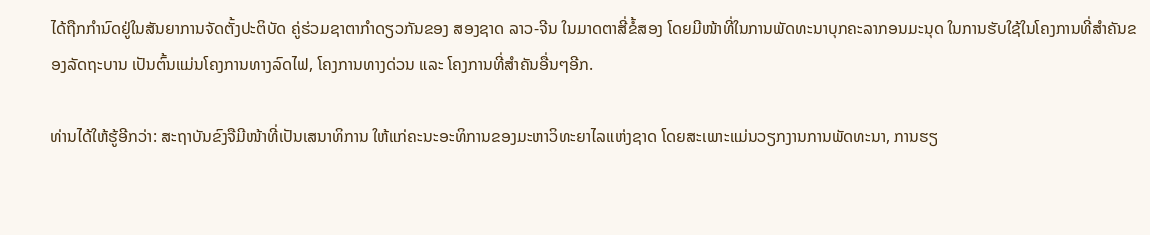ໄດ້ຖືກກຳນົດຢູ່ໃນສັນຍາການຈັດຕັ້ງປະຕິບັດ ຄູ່ຮ່ວມຊາຕາກຳດຽວກັນຂອງ ສອງຊາດ ລາວ-ຈີນ ໃນມາດຕາສີ່ຂໍ້ສອງ ໂດຍມີໜ້າທີ່ໃນການພັດທະນາບຸກຄະລາກອນມະນຸດ ໃນການຮັບໃຊ້ໃນໂຄງການທີ່ສຳຄັນຂອງລັດຖະບານ ເປັນຕົ້ນແມ່ນໂຄງການທາງລົດໄຟ, ໂຄງການທາງດ່ວນ ແລະ ໂຄງການທີ່ສຳຄັນອື່ນໆອີກ.

ທ່ານໄດ້ໃຫ້ຮູ້ອີກວ່າ: ສະຖາບັນຂົງຈືມີໜ້າທີ່ເປັນເສນາທິການ ໃຫ້ແກ່ຄະນະອະທິການຂອງມະຫາວິທະຍາໄລແຫ່ງຊາດ ໂດຍສະເພາະແມ່ນວຽກງານການພັດທະນາ, ການຮຽ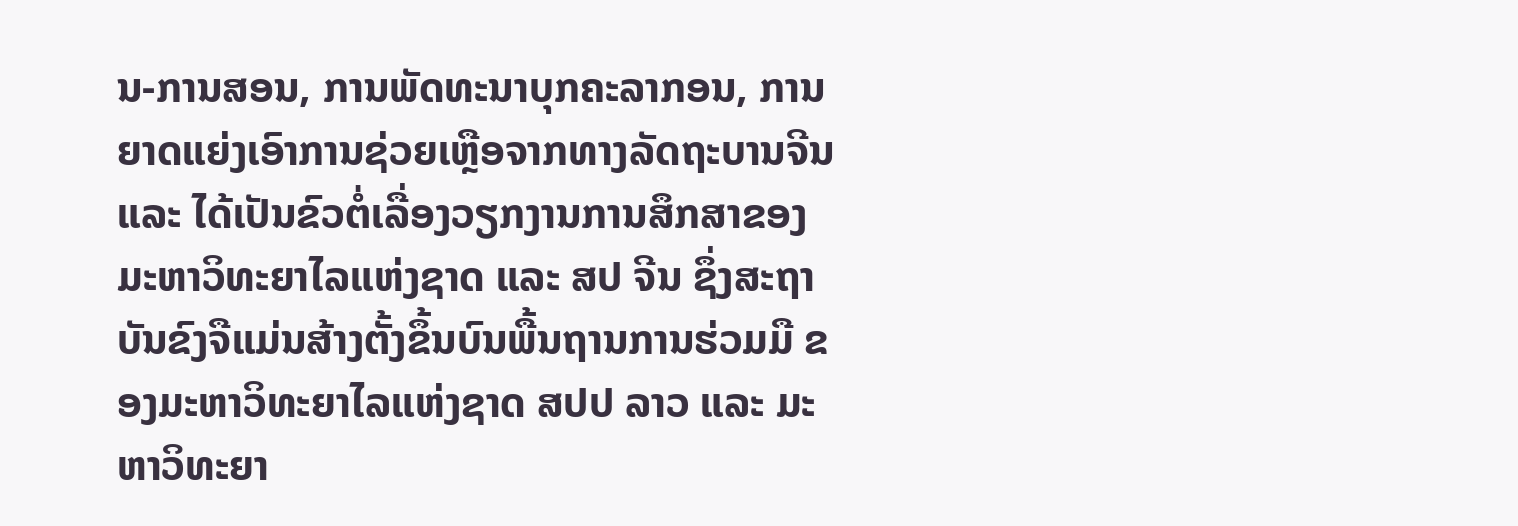ນ-ການສອນ, ການພັດທະນາບຸກຄະລາກອນ, ການຍາດແຍ່ງເອົາການຊ່ວຍເຫຼືອຈາກທາງລັດຖະບານຈີນ ແລະ ໄດ້ເປັນຂົວຕໍ່ເລື່ອງວຽກງານການສຶກສາຂອງມະຫາວິທະຍາໄລແຫ່ງຊາດ ແລະ ສປ ຈີນ ຊຶ່ງສະຖາບັນຂົງຈືແມ່ນສ້າງຕັ້ງຂຶ້ນບົນພື້ນຖານການຮ່ວມມື ຂອງມະຫາວິທະຍາໄລແຫ່ງຊາດ ສປປ ລາວ ແລະ ມະຫາວິທະຍາ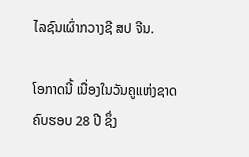ໄລຊົນເຜົ່າກວາງຊີ ສປ ຈີນ.

ໂອກາດນີ້ ເນື່ອງໃນວັນຄູແຫ່ງຊາດ ຄົບຮອບ 28 ປີ ຊຶ່ງ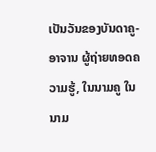ເປັນວັນຂອງບັນດາຄູ-ອາຈານ ຜູ້ຖ່າຍທອດຄວາມຮູ້, ໃນນາມຄູ ໃນນາມ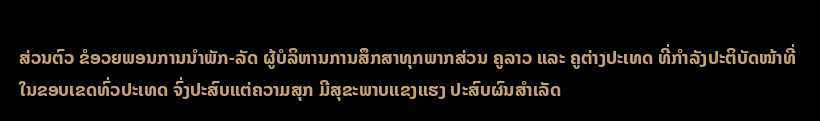ສ່ວນຕົວ ຂໍອວຍພອນການນຳພັກ-ລັດ ຜູ້ບໍລິຫານການສຶກສາທຸກພາກສ່ວນ ຄູລາວ ແລະ ຄູຕ່າງປະເທດ ທີ່ກໍາລັງປະຕິບັດໜ້າທີ່ໃນຂອບເຂດທົ່ວປະເທດ ຈົ່ງປະສົບແຕ່ຄວາມສຸກ ມີສຸຂະພາບແຂງແຮງ ປະສົບຜົນສຳເລັດ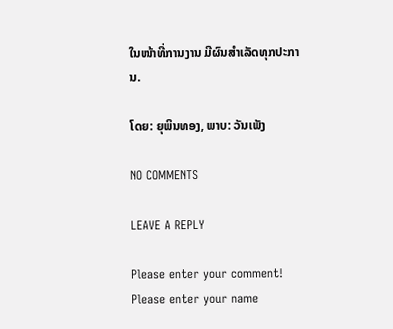ໃນໜ້າທີ່ການງານ ມີຜົນສໍາເລັດທຸກປະການ.

ໂດຍ: ຍຸພິນທອງ, ພາບ: ວັນເພັງ

NO COMMENTS

LEAVE A REPLY

Please enter your comment!
Please enter your name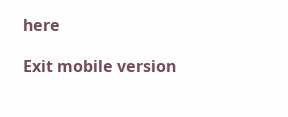here

Exit mobile version